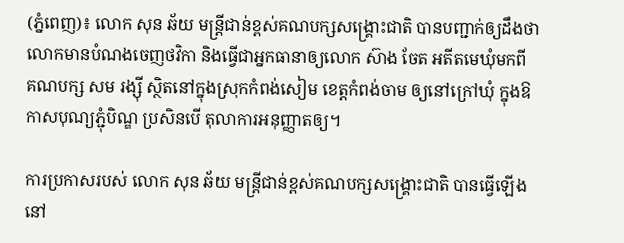(ភ្នំពេញ)៖ លោក សុន ឆ័យ មន្រ្តីជាន់ខ្ពស់គណបក្សសង្រ្គោះជាតិ បានបញ្ជាក់ឲ្យដឹងថា លោកមានបំណងចេញថវិកា និងធ្វើជាអ្នកធានាឲ្យលោក ស៊ាង ចែត អតីតមេឃុំមកពី គណបក្ស សម រង្ស៊ី ស្ថិតនៅក្នុងស្រុកកំពង់សៀម ខេត្តកំពង់ចាម ឲ្យនៅក្រៅឃុំ ក្នុងឱកាសបុណ្យភ្ជុំបិណ្ឌ ប្រសិនបើ តុលាការអនុញ្ញាតឲ្យ។

ការប្រកាសរបស់ លោក សុន ឆ័យ មន្រ្តីជាន់ខ្ពស់គណបក្សសង្រ្គោះជាតិ បានធ្វើឡើងនៅ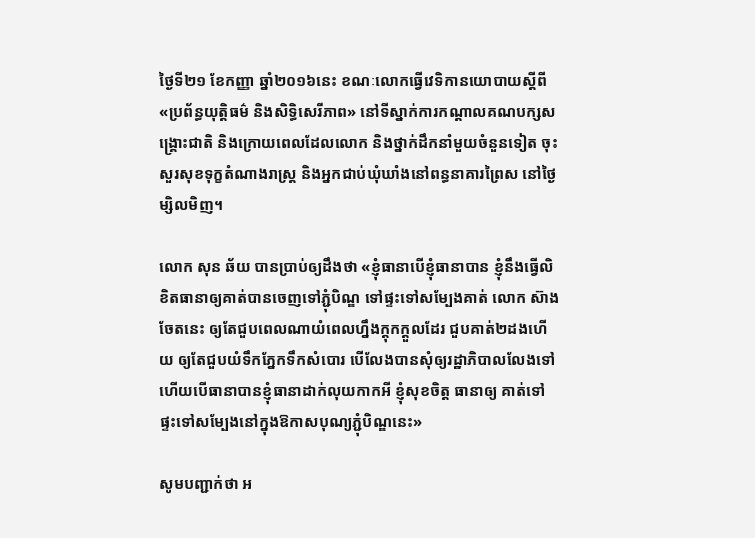ថ្ងៃទី២១ ខែកញ្ញា ឆ្នាំ២០១៦នេះ ខណៈលោកធ្វើវេទិកានយោបាយស្ដីពី «ប្រព័ន្ធយុត្ដិធម៌ និងសិទ្ធិសេរីភាព» នៅទីស្នាក់ការកណ្ដាលគណបក្សសង្គ្រោះជាតិ និងក្រោយពេលដែលលោក និងថ្នាក់ដឹកនាំមួយចំនួនទៀត ចុះសួរសុខទុក្ខតំណាងរាស្រ្ត និងអ្នកជាប់ឃុំឃាំងនៅពន្ធនាគារព្រៃស នៅថ្ងៃម្សិលមិញ។

លោក សុន ឆ័យ បានប្រាប់ឲ្យដឹងថា «ខ្ញុំធានាបើខ្ញុំធានាបាន ខ្ញុំនឹងធ្វើលិខិតធានាឲ្យគាត់បានចេញទៅភ្ជុំបិណ្ឌ ទៅផ្ទះទៅសម្បែងគាត់ លោក ស៊ាង ចែតនេះ ឲ្យតែជួបពេលណាយំពេលហ្នឹងក្តុកក្តួលដែរ ជួបគាត់២ដងហើយ ឲ្យតែជួបយំទឹកភ្នែកទឹកសំបោរ បើលែងបានសុំឲ្យរដ្ឋាភិបាលលែងទៅ ហើយបើធានាបានខ្ញុំធានាដាក់លុយកាកអី ខ្ញុំសុខចិត្ត ធានាឲ្យ គាត់ទៅផ្ទះទៅសម្បែងនៅក្នុងឱកាសបុណ្យភ្ជុំបិណ្ឌនេះ»

សូមបញ្ជាក់ថា អ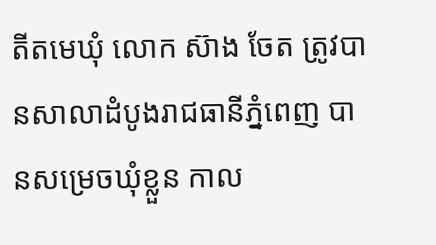តីតមេឃុំ លោក ស៊ាង ចែត ត្រូវបានសាលាដំបូងរាជធានីភ្នំពេញ បានសម្រេចឃុំខ្លួន កាល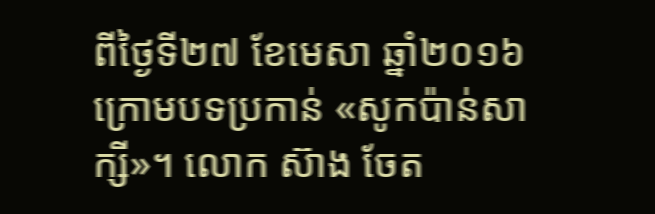ពីថ្ងៃទី២៧ ខែមេសា ឆ្នាំ២០១៦ ក្រោមបទប្រកាន់ «សូកប៉ាន់សាក្សី»។ លោក ស៊ាង ចែត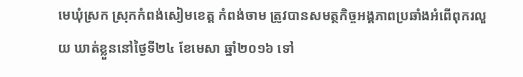មេឃុំស្រក ស្រុកកំពង់សៀមខេត្ត កំពង់ចាម ត្រូវបានសមត្ថកិច្ចអង្គភាពប្រឆាំងអំពើពុករលួយ ឃាត់ខ្លួននៅថ្ងៃទី២៤ ខែមេសា ឆ្នាំ២០១៦ ទៅ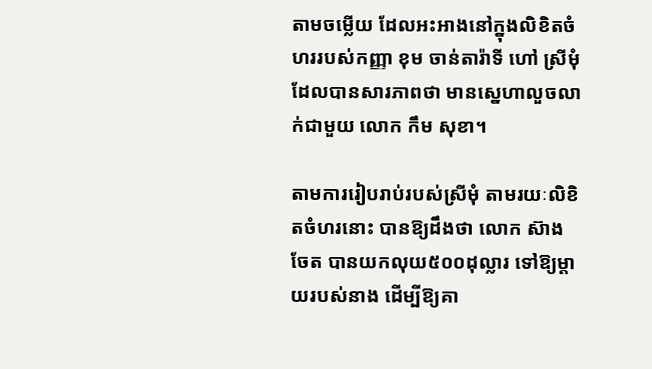តាមចម្លើយ ដែលអះអាងនៅក្នុងលិខិតចំហររបស់កញ្ញា ខុម ចាន់តារ៉ាទី ហៅ ស្រីមុំ ដែលបានសារភាពថា មានស្នេហាលួចលាក់ជាមួយ លោក កឹម សុខា។

តាមការរៀបរាប់របស់ស្រីមុំ តាមរយៈលិខិតចំហរនោះ បានឱ្យដឹងថា លោក ស៊ាង ចែត បានយកលុយ៥០០ដុល្លារ ទៅឱ្យម្តាយរបស់នាង ដើម្បីឱ្យគា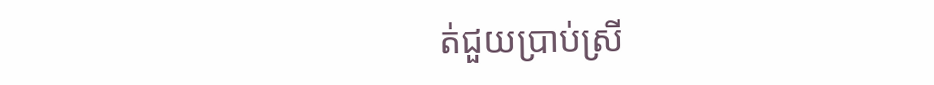ត់ជួយប្រាប់ស្រី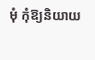មុំ កុំឱ្យនិយាយ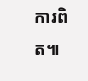ការពិត៕